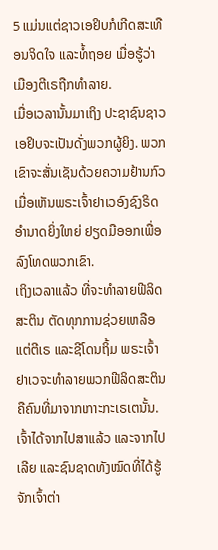5 ແມ່ນແຕ່ຊາວເອຢິບກໍເກີດສະເທືອນຈິດໃຈ ແລະທໍ້ຖອຍ ເມື່ອຮູ້ວ່າເມືອງຕີເຣຖືກທຳລາຍ.
ເມື່ອເວລານັ້ນມາເຖິງ ປະຊາຊົນຊາວເອຢິບຈະເປັນດັ່ງພວກຜູ້ຍິງ. ພວກເຂົາຈະສັ່ນເຊັນດ້ວຍຄວາມຢ້ານກົວ ເມື່ອເຫັນພຣະເຈົ້າຢາເວອົງຊົງຣິດອຳນາດຍິ່ງໃຫຍ່ ຢຽດມືອອກເພື່ອລົງໂທດພວກເຂົາ.
ເຖິງເວລາແລ້ວ ທີ່ຈະທຳລາຍຟີລິດສະຕິນ ຕັດທຸກການຊ່ວຍເຫລືອແຕ່ຕີເຣ ແລະຊີໂດນຖິ້ມ ພຣະເຈົ້າຢາເວຈະທຳລາຍພວກຟີລິດສະຕິນ ຄືຄົນທີ່ມາຈາກເກາະກະເຣເຕນັ້ນ.
ເຈົ້າໄດ້ຈາກໄປສາແລ້ວ ແລະຈາກໄປເລີຍ ແລະຊົນຊາດທັງໝົດທີ່ໄດ້ຮູ້ຈັກເຈົ້າຕ່າ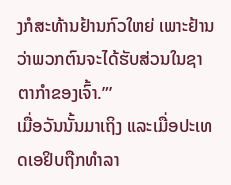ງກໍສະທ້ານຢ້ານກົວໃຫຍ່ ເພາະຢ້ານວ່າພວກຕົນຈະໄດ້ຮັບສ່ວນໃນຊາຕາກຳຂອງເຈົ້າ.”’
ເມື່ອວັນນັ້ນມາເຖິງ ແລະເມື່ອປະເທດເອຢິບຖືກທຳລາ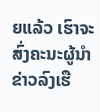ຍແລ້ວ ເຮົາຈະສົ່ງຄະນະຜູ້ນຳຂ່າວລົງເຮື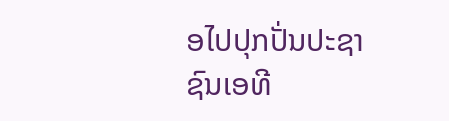ອໄປປຸກປັ່ນປະຊາຊົນເອທີ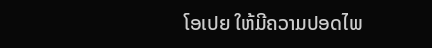ໂອເປຍ ໃຫ້ມີຄວາມປອດໄພ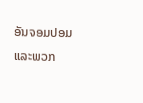ອັນຈອມປອມ ແລະພວກ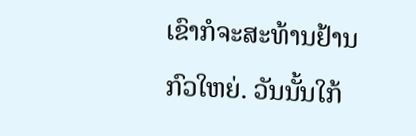ເຂົາກໍຈະສະທ້ານຢ້ານກົວໃຫຍ່. ວັນນັ້ນໃກ້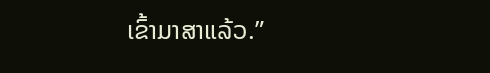ເຂົ້າມາສາແລ້ວ.”